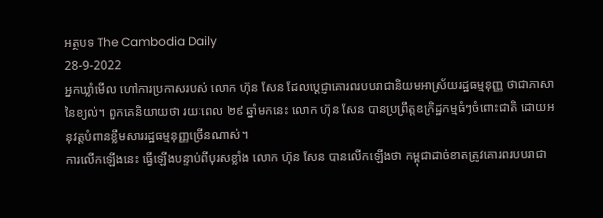អត្ថបទ The Cambodia Daily
28-9-2022
អ្នកឃ្លាំមើល ហៅការប្រកាសរបស់ លោក ហ៊ុន សែន ដែលប្ដេជ្ញាគោរពរបបរាជានិយមអាស្រ័យរដ្ឋធម្មនុញ្ញ ថាជាភាសានៃខ្យល់។ ពួកគេនិយាយថា រយៈពេល ២៩ ឆ្នាំមកនេះ លោក ហ៊ុន សែន បានប្រព្រឹត្តឧក្រិដ្ឋកម្មធំៗចំពោះជាតិ ដោយអនុវត្តបំពានខ្លឹមសាររដ្ឋធម្មនុញ្ញច្រើនណាស់។
ការលើកឡើងនេះ ធ្វើឡើងបន្ទាប់ពីបុរសខ្លាំង លោក ហ៊ុន សែន បានលើកឡើងថា កម្ពុជាដាច់ខាតត្រូវគោរពរបបរាជា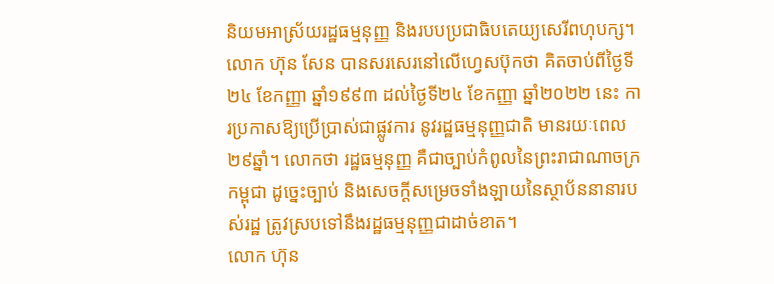និយមអាស្រ័យរដ្ឋធម្មនុញ្ញ និងរបបប្រជាធិបតេយ្យសេរីពហុបក្ស។
លោក ហ៊ុន សែន បានសរសេរនៅលើហ្វេសប៊ុកថា គិតចាប់ពីថ្ងៃទី ២៤ ខែកញ្ញា ឆ្នាំ១៩៩៣ ដល់ថ្ងៃទី២៤ ខែកញ្ញា ឆ្នាំ២០២២ នេះ ការប្រកាសឱ្យប្រើប្រាស់ជាផ្លូវការ នូវរដ្ឋធម្មនុញ្ញជាតិ មានរយៈពេល ២៩ឆ្នាំ។ លោកថា រដ្ឋធម្មនុញ្ញ គឺជាច្បាប់កំពូលនៃព្រះរាជាណាចក្រកម្ពុជា ដូច្នេះច្បាប់ និងសេចក្តីសម្រេចទាំងឡាយនៃស្ថាប័ននានារបស់រដ្ឋ ត្រូវស្របទៅនឹងរដ្ឋធម្មនុញ្ញជាដាច់ខាត។
លោក ហ៊ុន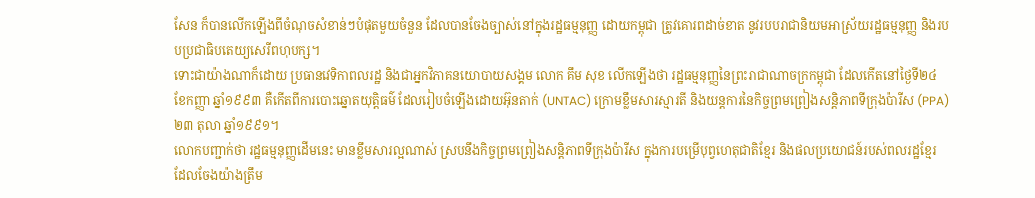សែន ក៏បានលើកឡើងពីចំណុចសំខាន់ៗបំផុតមួយចំនួន ដែលបានចែងច្បាស់នៅក្នុងរដ្ឋធម្មនុញ្ញ ដោយកម្ពុជា ត្រូវគោរពដាច់ខាត នូវរបបរាជានិយមអាស្រ័យរដ្ឋធម្មនុញ្ញ និងរបបប្រជាធិបតេយ្យសេរីពហុបក្ស។
ទោះជាយ៉ាងណាក៏ដោយ ប្រធានវេទិកាពលរដ្ឋ និងជាអ្នកវិភាគនយោបាយសង្គម លោក គឹម សុខ លើកឡើងថា រដ្ឋធម្មនុញ្ញនៃព្រះរាជាណាចក្រកម្ពុជា ដែលកើតនៅថ្ងៃទី២៤ ខែកញ្ញា ឆ្នាំ១៩៩៣ គឺកើតពីការបោះឆ្នោតយុត្តិធម៌ ដែលរៀបចំឡើងដោយអ៊ុនតាក់ (UNTAC) ក្រោមខ្លឹមសារស្មារតី និងយន្តការនៃកិច្ចព្រមព្រៀងសន្តិភាពទីក្រុងប៉ារីស (PPA) ២៣ តុលា ឆ្នាំ១៩៩១។
លោកបញ្ជាក់ថា រដ្ឋធម្មនុញ្ញដើមនេះ មានខ្លឹមសារល្អណាស់ ស្របនឹងកិច្ចព្រមព្រៀងសន្តិភាពទីក្រុងប៉ារីស ក្នុងការបម្រើបុព្វហេតុជាតិខ្មែរ និងផលប្រយោជន៍របស់ពលរដ្ឋខ្មែរ ដែលចែងយ៉ាងត្រឹម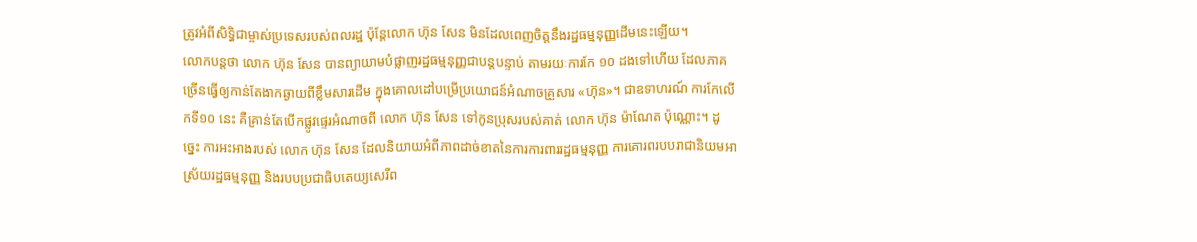ត្រូវអំពីសិទ្ធិជាម្ចាស់ប្រទេសរបស់ពលរដ្ឋ ប៉ុន្តែលោក ហ៊ុន សែន មិនដែលពេញចិត្តនឹងរដ្ឋធម្មនុញ្ញដើមនេះឡើយ។
លោកបន្តថា លោក ហ៊ុន សែន បានព្យាយាមបំផ្លាញរដ្ឋធម្មនុញ្ញជាបន្តបន្ទាប់ តាមរយៈការកែ ១០ ដងទៅហើយ ដែលភាគច្រើនធ្វើឲ្យកាន់តែងាកឆ្ងាយពីខ្លឹមសារដើម ក្នុងគោលដៅបម្រើប្រយោជន៍អំណាចគ្រួសារ «ហ៊ុន»។ ជាឧទាហរណ៍ ការកែលើកទី១០ នេះ គឺគ្រាន់តែបើកផ្លូវផ្ទេរអំណាចពី លោក ហ៊ុន សែន ទៅកូនប្រុសរបស់គាត់ លោក ហ៊ុន ម៉ាណែត ប៉ុណ្ណោះ។ ដូច្នេះ ការអះអាងរបស់ លោក ហ៊ុន សែន ដែលនិយាយអំពីភាពដាច់ខាតនៃការការពាររដ្ឋធម្មនុញ្ញ ការគោរពរបបរាជានិយមអាស្រ័យរដ្ឋធម្មនុញ្ញ និងរបបប្រជាធិបតេយ្យសេរីព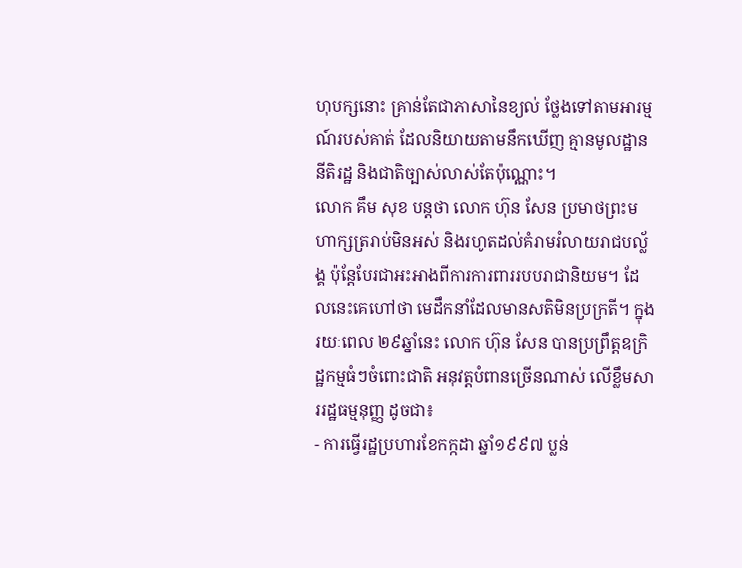ហុបក្សនោះ គ្រាន់តែជាភាសានៃខ្យល់ ថ្លែងទៅតាមអារម្មណ៍របស់គាត់ ដែលនិយាយតាមនឹកឃើញ គ្មានមូលដ្ឋាននីតិរដ្ឋ និងជាតិច្បាស់លាស់តែប៉ុណ្ណោះ។
លោក គឹម សុខ បន្តថា លោក ហ៊ុន សែន ប្រមាថព្រះមហាក្សត្ររាប់មិនអស់ និងរហូតដល់គំរាមរំលាយរាជបល្ល័ង្គ ប៉ុន្តែបែរជាអះអាងពីការការពាររបបរាជានិយម។ ដែលនេះគេហៅថា មេដឹកនាំដែលមានសតិមិនប្រក្រតី។ ក្នុងរយៈពេល ២៩ឆ្នាំនេះ លោក ហ៊ុន សែន បានប្រព្រឹត្តឧក្រិដ្ឋកម្មធំៗចំពោះជាតិ អនុវត្តបំពានច្រើនណាស់ លើខ្លឹមសាររដ្ឋធម្មនុញ្ញ ដូចជា៖
- ការធ្វើរដ្ឋប្រហារខែកក្កដា ឆ្នាំ១៩៩៧ ប្លន់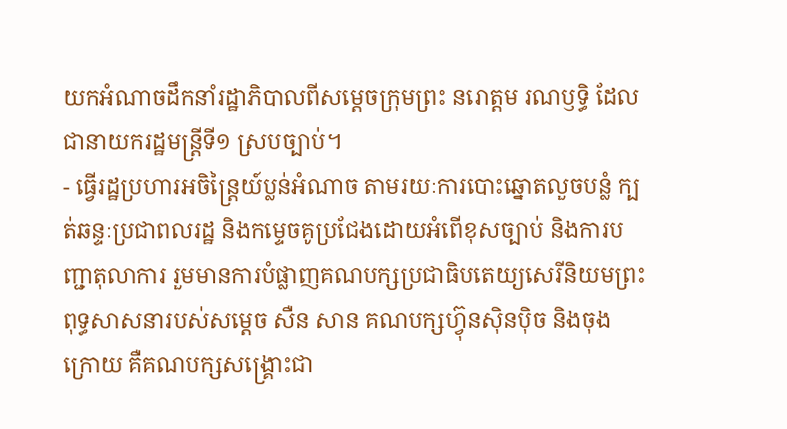យកអំណាចដឹកនាំរដ្ឋាភិបាលពីសម្ដេចក្រុមព្រះ នរោត្តម រណឫទ្ធិ ដែលជានាយករដ្ឋមន្ត្រីទី១ ស្របច្បាប់។
- ធ្វើរដ្ឋប្រហារអចិន្ត្រៃយ៍ប្លន់អំណាច តាមរយៈការបោះឆ្នោតលួចបន្លំ ក្បត់ឆន្ទៈប្រជាពលរដ្ឋ និងកម្ទេចគូប្រជែងដោយអំពើខុសច្បាប់ និងការបញ្ជាតុលាការ រួមមានការបំផ្លាញគណបក្សប្រជាធិបតេយ្យសេរីនិយមព្រះពុទ្ធសាសនារបស់សម្ដេច សឺន សាន គណបក្សហ៊្វុនស៊ិនប៉ិច និងចុងក្រោយ គឺគណបក្សសង្គ្រោះជា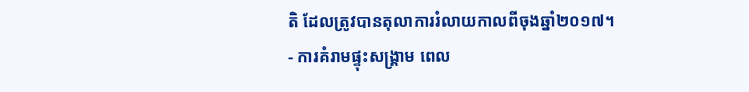តិ ដែលត្រូវបានតុលាការរំលាយកាលពីចុងឆ្នាំ២០១៧។
- ការគំរាមផ្ទុះសង្គ្រាម ពេល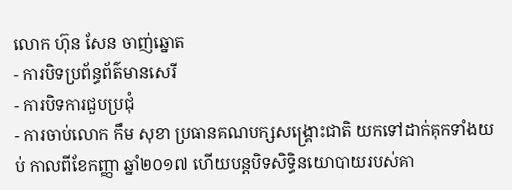លោក ហ៊ុន សែន ចាញ់ឆ្នោត
- ការបិទប្រព័ន្ធព័ត៌មានសេរី
- ការបិទការជួបប្រជុំ
- ការចាប់លោក កឹម សុខា ប្រធានគណបក្សសង្គ្រោះជាតិ យកទៅដាក់គុកទាំងយប់ កាលពីខែកញ្ញា ឆ្នាំ២០១៧ ហើយបន្តបិទសិទ្ធិនយោបាយរបស់គា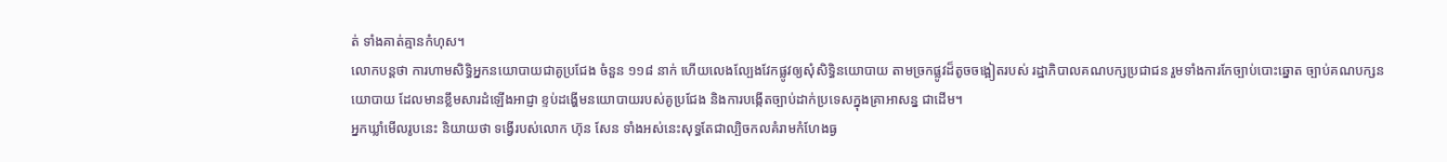ត់ ទាំងគាត់គ្មានកំហុស។
លោកបន្តថា ការហាមសិទ្ធិអ្នកនយោបាយជាគូប្រជែង ចំនួន ១១៨ នាក់ ហើយលេងល្បែងវែកផ្លូវឲ្យសុំសិទ្ធិនយោបាយ តាមច្រកផ្លូវដ៏តូចចង្អៀតរបស់ រដ្ឋាភិបាលគណបក្សប្រជាជន រួមទាំងការកែច្បាប់បោះឆ្នោត ច្បាប់គណបក្សនយោបាយ ដែលមានខ្លឹមសារដំឡើងអាជ្ញា ខ្ទប់ដង្ហើមនយោបាយរបស់គូប្រជែង និងការបង្កើតច្បាប់ដាក់ប្រទេសក្នុងគ្រាអាសន្ន ជាដើម។
អ្នកឃ្លាំមើលរូបនេះ និយាយថា ទង្វើរបស់លោក ហ៊ុន សែន ទាំងអស់នេះសុទ្ធតែជាល្បិចកលគំរាមកំហែងធ្ង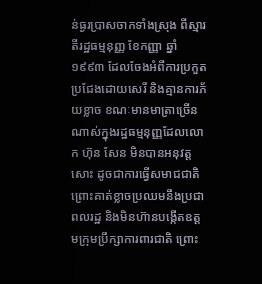ន់ធ្ងរប្រាសចាកទាំងស្រុង ពីស្មារតីរដ្ឋធម្មនុញ្ញ ខែកញ្ញា ឆ្នាំ១៩៩៣ ដែលចែងអំពីការប្រកួតប្រជែងដោយសេរី និងគ្មានការភ័យខ្លាច ខណៈមានមាត្រាច្រើនណាស់ក្នុងរដ្ឋធម្មនុញ្ញដែលលោក ហ៊ុន សែន មិនបានអនុវត្តសោះ ដូចជាការធ្វើសមាជជាតិ ព្រោះគាត់ខ្លាចប្រឈមនឹងប្រជាពលរដ្ឋ និងមិនហ៊ានបង្កើតឧត្ដមក្រុមប្រឹក្សាការពារជាតិ ព្រោះ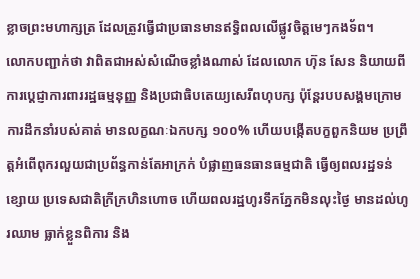ខ្លាចព្រះមហាក្សត្រ ដែលត្រូវធ្វើជាប្រធានមានឥទ្ធិពលលើផ្លូវចិត្តមេៗកងទ័ព។
លោកបញ្ជាក់ថា វាពិតជាអស់សំណើចខ្លាំងណាស់ ដែលលោក ហ៊ុន សែន និយាយពីការប្ដេជ្ញាការពាររដ្ឋធម្មនុញ្ញ និងប្រជាធិបតេយ្យសេរីពហុបក្ស ប៉ុន្តែរបបសង្គមក្រោមការដឹកនាំរបស់គាត់ មានលក្ខណៈឯកបក្ស ១០០% ហើយបង្កើតបក្ខពួកនិយម ប្រព្រឹត្តអំពើពុករលួយជាប្រព័ន្ធកាន់តែអាក្រក់ បំផ្លាញធនធានធម្មជាតិ ធ្វើឲ្យពលរដ្ឋទន់ខ្សោយ ប្រទេសជាតិក្រីក្រហិនហោច ហើយពលរដ្ឋហូរទឹកភ្នែកមិនលុះថ្ងៃ មានដល់ហូរឈាម ធ្លាក់ខ្លួនពិការ និង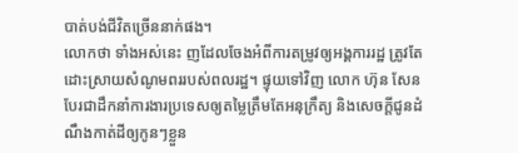បាត់បង់ជីវិតច្រើននាក់ផង។
លោកថា ទាំងអស់នេះ ញដែលចែងអំពីការតម្រូវឲ្យអង្គការរដ្ឋ ត្រូវតែដោះស្រាយសំណូមពររបស់ពលរដ្ឋ។ ផ្ទុយទៅវិញ លោក ហ៊ុន សែន បែរជាដឹកនាំការងារប្រទេសឲ្យតម្លៃត្រឹមតែអនុក្រឹត្យ និងសេចក្ដីជូនដំណឹងកាត់ដីឲ្យកូនៗខ្លួន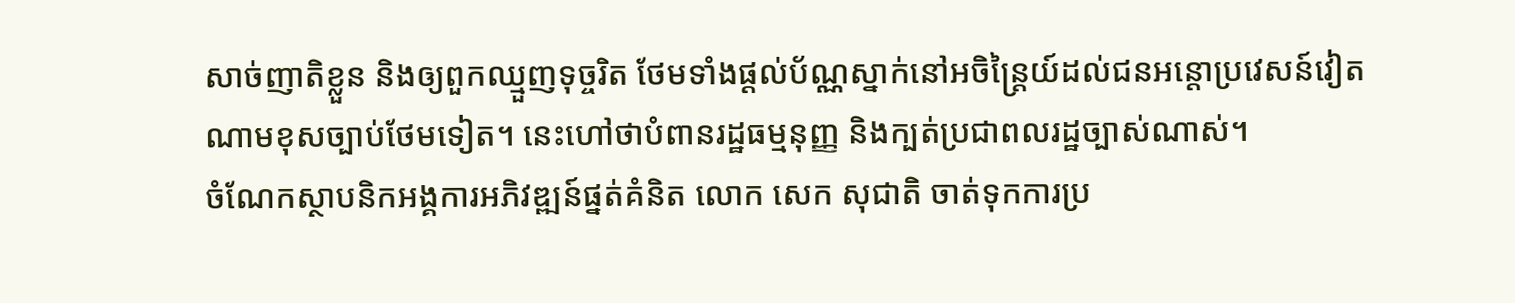សាច់ញាតិខ្លួន និងឲ្យពួកឈ្មួញទុច្ចរិត ថែមទាំងផ្ដល់ប័ណ្ណស្នាក់នៅអចិន្ត្រៃយ៍ដល់ជនអន្តោប្រវេសន៍វៀតណាមខុសច្បាប់ថែមទៀត។ នេះហៅថាបំពានរដ្ឋធម្មនុញ្ញ និងក្បត់ប្រជាពលរដ្ឋច្បាស់ណាស់។
ចំណែកស្ថាបនិកអង្គការអភិវឌ្ឍន៍ផ្នត់គំនិត លោក សេក សុជាតិ ចាត់ទុកការប្រ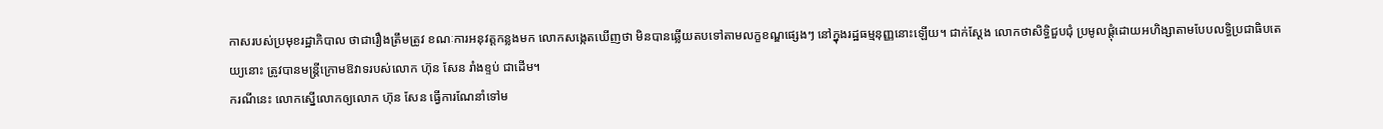កាសរបស់ប្រមុខរដ្ឋាភិបាល ថាជារឿងត្រឹមត្រូវ ខណៈការអនុវត្តកន្លងមក លោកសង្កេតឃើញថា មិនបានឆ្លើយតបទៅតាមលក្ខខណ្ឌផ្សេងៗ នៅក្នុងរដ្ឋធម្មនុញ្ញនោះឡើយ។ ជាក់ស្ដែង លោកថាសិទ្ធិជួបជុំ ប្រមូលផ្ដុំដោយអហិង្សាតាមបែបលទ្ធិប្រជាធិបតេយ្យនោះ ត្រូវបានមន្ត្រីក្រោមឱវាទរបស់លោក ហ៊ុន សែន រាំងខ្ទប់ ជាដើម។
ករណីនេះ លោកស្នើលោកឲ្យលោក ហ៊ុន សែន ធ្វើការណែនាំទៅម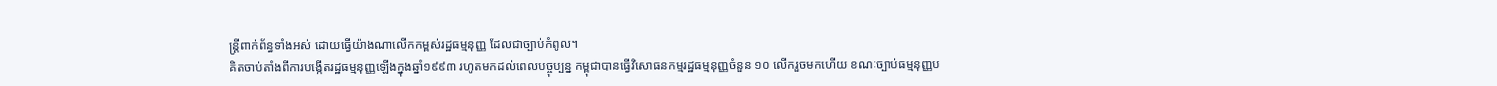ន្ត្រីពាក់ព័ន្ធទាំងអស់ ដោយធ្វើយ៉ាងណាលើកកម្ពស់រដ្ឋធម្មនុញ្ញ ដែលជាច្បាប់កំពូល។
គិតចាប់តាំងពីការបង្កើតរដ្ឋធម្មនុញ្ញឡើងក្នុងឆ្នាំ១៩៩៣ រហូតមកដល់ពេលបច្ចុប្បន្ន កម្ពុជាបានធ្វើវិសោធនកម្មរដ្ឋធម្មនុញ្ញចំនួន ១០ លើករួចមកហើយ ខណៈច្បាប់ធម្មនុញ្ញប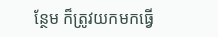ន្ថែម ក៏ត្រូវយកមកធ្វើ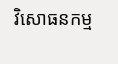វិសោធនកម្ម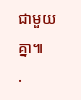ជាមួយគ្នា៕
.